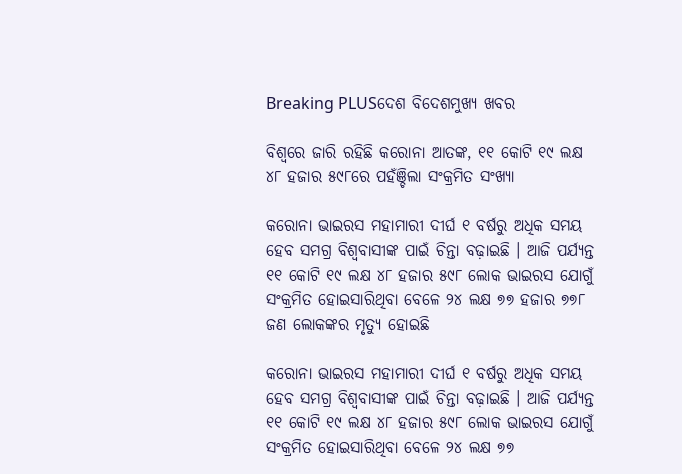Breaking PLUSଦେଶ ବିଦେଶମୁଖ୍ୟ ଖବର

ବିଶ୍ୱରେ ଜାରି ରହିଛି କରୋନା ଆତଙ୍କ, ୧୧ କୋଟି ୧୯ ଲକ୍ଷ ୪୮ ହଜାର ୫୯୮ରେ ପହଁଞ୍ଚିଲା ସଂକ୍ରମିତ ସଂଖ୍ୟା

କରୋନା ଭାଇରସ ମହାମାରୀ ଦୀର୍ଘ ୧ ବର୍ଷରୁ ଅଧିକ ସମୟ ହେବ ସମଗ୍ର ବିଶ୍ୱବାସୀଙ୍କ ପାଇଁ ଚିନ୍ତା ବଢ଼ାଇଛି । ଆଜି ପର୍ଯ୍ୟନ୍ତ ୧୧ କୋଟି ୧୯ ଲକ୍ଷ ୪୮ ହଜାର ୫୯୮ ଲୋକ ଭାଇରସ ଯୋଗୁଁ ସଂକ୍ରମିତ ହୋଇସାରିଥିବା ବେଳେ ୨୪ ଲକ୍ଷ ୭୭ ହଜାର ୭୭୮ ଜଣ ଲୋକଙ୍କର ମୃତ୍ୟୁ ହୋଇଛି

କରୋନା ଭାଇରସ ମହାମାରୀ ଦୀର୍ଘ ୧ ବର୍ଷରୁ ଅଧିକ ସମୟ ହେବ ସମଗ୍ର ବିଶ୍ୱବାସୀଙ୍କ ପାଇଁ ଚିନ୍ତା ବଢ଼ାଇଛି । ଆଜି ପର୍ଯ୍ୟନ୍ତ ୧୧ କୋଟି ୧୯ ଲକ୍ଷ ୪୮ ହଜାର ୫୯୮ ଲୋକ ଭାଇରସ ଯୋଗୁଁ ସଂକ୍ରମିତ ହୋଇସାରିଥିବା ବେଳେ ୨୪ ଲକ୍ଷ ୭୭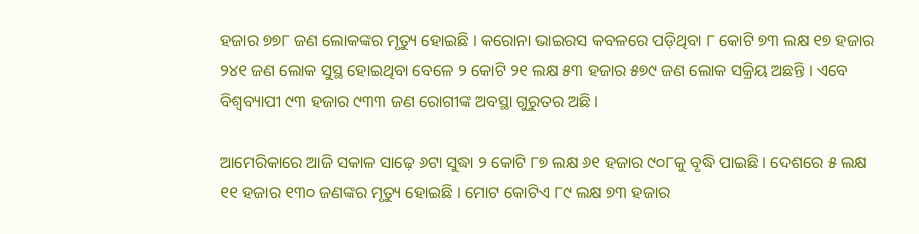ହଜାର ୭୭୮ ଜଣ ଲୋକଙ୍କର ମୃତ୍ୟୁ ହୋଇଛି । କରୋନା ଭାଇରସ କବଳରେ ପଡ଼ିଥିବା ୮ କୋଟି ୭୩ ଲକ୍ଷ ୧୭ ହଜାର ୨୪୧ ଜଣ ଲୋକ ସୁସ୍ଥ ହୋଇଥିବା ବେଳେ ୨ କୋଟି ୨୧ ଲକ୍ଷ ୫୩ ହଜାର ୫୭୯ ଜଣ ଲୋକ ସକ୍ରିୟ ଅଛନ୍ତି । ଏବେ ବିଶ୍ୱବ୍ୟାପୀ ୯୩ ହଜାର ୯୩୩ ଜଣ ରୋଗୀଙ୍କ ଅବସ୍ଥା ଗୁରୁତର ଅଛି ।

ଆମେରିକାରେ ଆଜି ସକାଳ ସାଢ଼େ ୬ଟା ସୁଦ୍ଧା ୨ କୋଟି ୮୭ ଲକ୍ଷ ୬୧ ହଜାର ୯୦୮କୁ ବୃଦ୍ଧି ପାଇଛି । ଦେଶରେ ୫ ଲକ୍ଷ ୧୧ ହଜାର ୧୩୦ ଜଣଙ୍କର ମୃତ୍ୟୁ ହୋଇଛି । ମୋଟ କୋଟିଏ ୮୯ ଲକ୍ଷ ୭୩ ହଜାର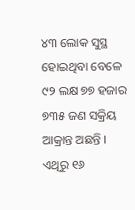୪୩ ଲୋକ ସୁସ୍ଥ ହୋଇଥିବା ବେଳେ ୯୨ ଲକ୍ଷ ୭୭ ହଜାର ୭୩୫ ଜଣ ସକ୍ରିୟ ଆକ୍ରାନ୍ତ ଅଛନ୍ତି । ଏଥିରୁ ୧୬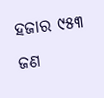ହଜାର ୯୫୩ ଜଣ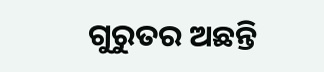ଗୁରୁତର ଅଛନ୍ତି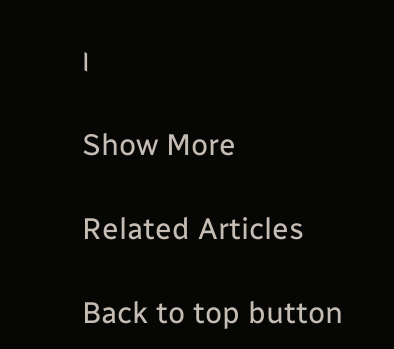।

Show More

Related Articles

Back to top button